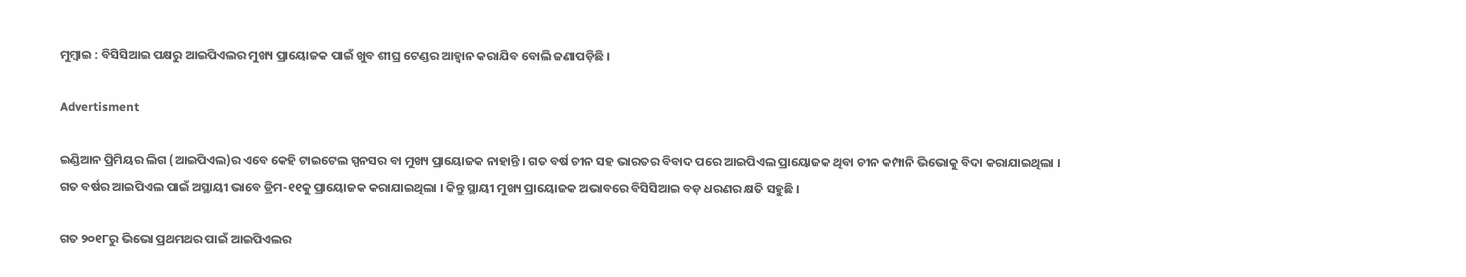ମୁମ୍ବାଇ : ବିସିସିଆଇ ପକ୍ଷରୁ ଆଇପିଏଲର ମୁଖ୍ୟ ପ୍ରାୟୋଜକ ପାଇଁ ଖୁବ ଶୀଘ୍ର ଟେଣ୍ଡର ଆହ୍ବାନ କରାଯିବ ବୋଲି ଜଣାପଡ଼ିଛି ।

Advertisment

ଇଣ୍ଡିଆନ ପ୍ରିମିୟର ଲିଗ (ଆଇପିଏଲ)ର ଏବେ କେହି ଟାଇଟେଲ ସ୍ପନସର ବା ମୁଖ୍ୟ ପ୍ରାୟୋଜକ ନାହାନ୍ତି । ଗତ ବର୍ଷ ଚୀନ ସହ ଭାରତର ବିବାଦ ପରେ ଆଇପିଏଲ ପ୍ରାୟୋଜକ ଥିବା ଚୀନ କମ୍ପାନି ଭିଭୋକୁ ବିଦା କରାଯାଇଥିଲା । ଗତ ବର୍ଷର ଆଇପିଏଲ ପାଇଁ ଅସ୍ଥାୟୀ ଭାବେ ଡ୍ରିମ-୧୧କୁ ପ୍ରାୟୋଜକ କରାଯାଇଥିଲା । କିନ୍ତୁ ସ୍ଥାୟୀ ମୁଖ୍ୟ ପ୍ରାୟୋଜକ ଅଭାବରେ ବିସିସିଆଇ ବଡ଼ ଧରଣର କ୍ଷତି ସହୁଛି ।

ଗତ ୨୦୧୮ରୁ ଭିଭୋ ପ୍ରଥମଥର ପାଇଁ ଆଇପିଏଲର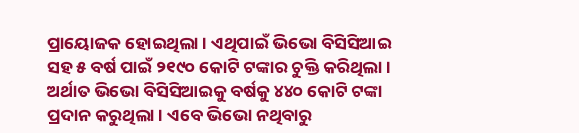ପ୍ରାୟୋଜକ ହୋଇଥିଲା । ଏଥିପାଇଁ ଭିଭୋ ବିସିସିଆଇ ସହ ୫ ବର୍ଷ ପାଇଁ ୨୧୯୦ କୋଟି ଟଙ୍କାର ଚୁକ୍ତି କରିଥିଲା । ଅର୍ଥାତ ଭିଭୋ ବିସିସିଆଇକୁ ବର୍ଷକୁ ୪୪୦ କୋଟି ଟଙ୍କା ପ୍ରଦାନ କରୁଥିଲା । ଏବେ ଭିଭୋ ନଥିବାରୁ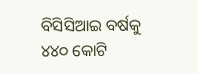ବିସିସିଆଇ ବର୍ଷକୁ ୪୪୦ କୋଟି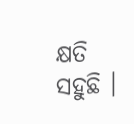କ୍ଷତି ସହୁଛି ।